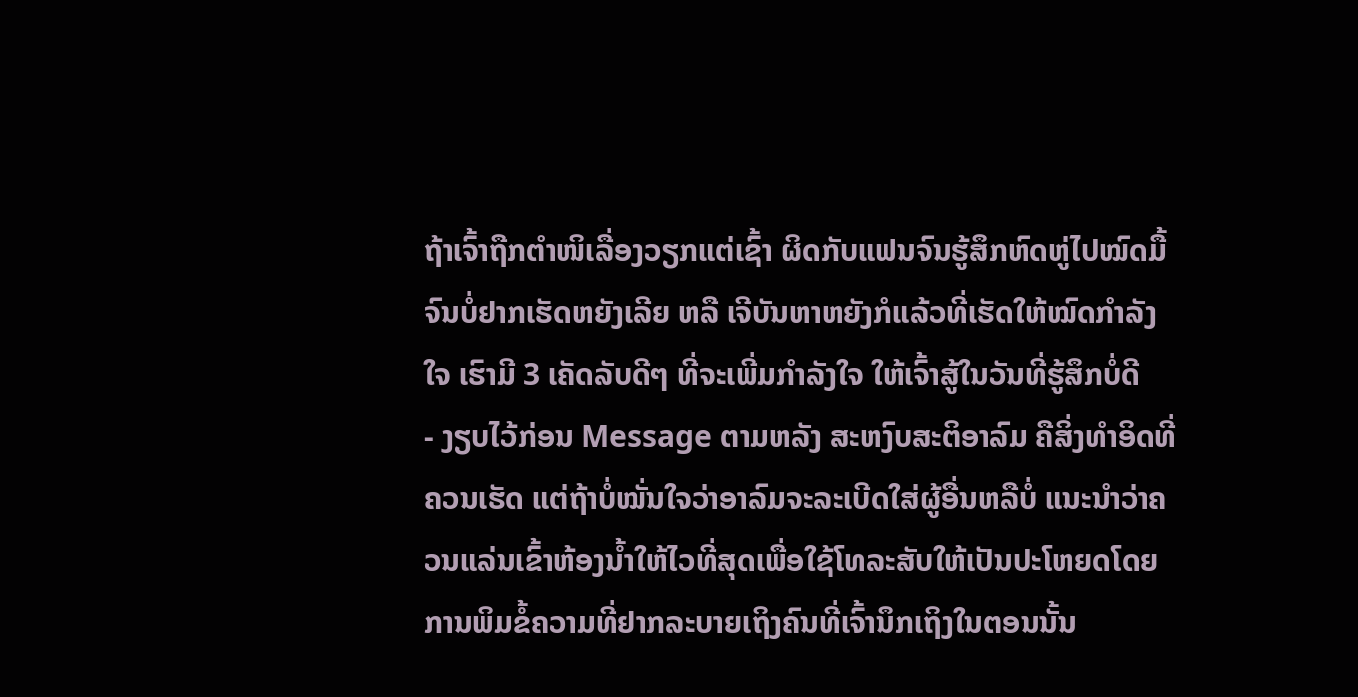ຖ້າເຈົ້າຖືກຕຳໜິເລື່ອງວຽກແຕ່ເຊົ້າ ຜິດກັບແຟນຈົນຮູ້ສຶກຫົດຫູ່ໄປໝົດມື້ ຈົນບໍ່ຢາກເຮັດຫຍັງເລີຍ ຫລື ເຈີບັນຫາຫຍັງກໍແລ້ວທີ່ເຮັດໃຫ້ໝົດກຳລັງໃຈ ເຮົາມີ 3 ເຄັດລັບດີໆ ທີ່ຈະເພີ່ມກຳລັງໃຈ ໃຫ້ເຈົ້າສູ້ໃນວັນທີ່ຮູ້ສຶກບໍ່ດີ
- ງຽບໄວ້ກ່ອນ Message ຕາມຫລັງ ສະຫງົບສະຕິອາລົມ ຄືສິ່ງທຳອິດທີ່ຄວນເຮັດ ແຕ່ຖ້າບໍ່ໝັ່ນໃຈວ່າອາລົມຈະລະເບີດໃສ່ຜູ້ອື່ນຫລືບໍ່ ແນະນຳວ່າຄວນແລ່ນເຂົ້າຫ້ອງນ້ຳໃຫ້ໄວທີ່ສຸດເພື່ອໃຊ້ໂທລະສັບໃຫ້ເປັນປະໂຫຍດໂດຍ ການພິມຂໍ້ຄວາມທີ່ຢາກລະບາຍເຖິງຄົນທີ່ເຈົ້ານຶກເຖິງໃນຕອນນັ້ນ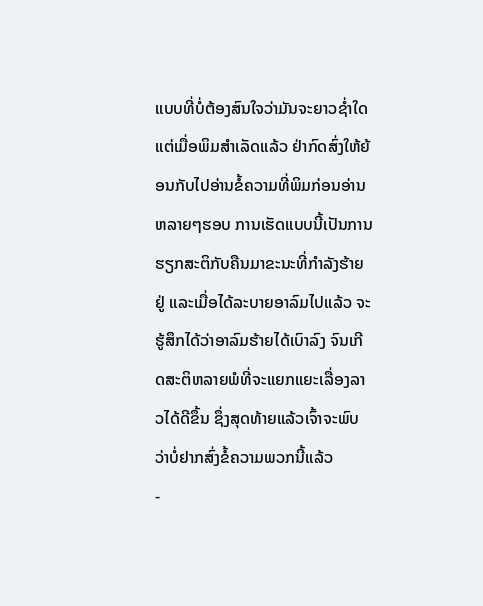ແບບທີ່ບໍ່ຕ້ອງສົນໃຈວ່າມັນຈະຍາວຊ່ຳໃດ ແຕ່ເມື່ອພິມສຳເລັດແລ້ວ ຢ່າກົດສົ່ງໃຫ້ຍ້ອນກັບໄປອ່ານຂໍ້ຄວາມທີ່ພິມກ່ອນອ່ານຫລາຍໆຮອບ ການເຮັດແບບນີ້ເປັນການຮຽກສະຕິກັບຄືນມາຂະນະທີ່ກຳລັງຮ້າຍຢູ່ ແລະເມື່ອໄດ້ລະບາຍອາລົມໄປແລ້ວ ຈະຮູ້ສຶກໄດ້ວ່າອາລົມຮ້າຍໄດ້ເບົາລົງ ຈົນເກີດສະຕິຫລາຍພໍທີ່ຈະແຍກແຍະເລື່ອງລາວໄດ້ດີຂຶ້ນ ຊຶ່ງສຸດທ້າຍແລ້ວເຈົ້າຈະພົບວ່າບໍ່ຢາກສົ່ງຂໍ້ຄວາມພວກນີ້ແລ້ວ
-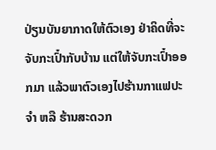ປ່ຽນບັນຍາກາດໃຫ້ຕົວເອງ ຢ່າຄິດທີ່ຈະຈັບກະເປົ໋າກັບບ້ານ ແຕ່ໃຫ້ຈັບກະເປົ໋າອອກມາ ແລ້ວພາຕົວເອງໄປຮ້ານກາແຟປະຈຳ ຫລື ຮ້ານສະດວກ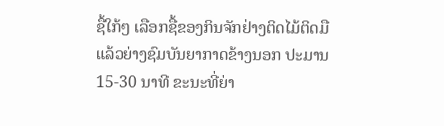ຊື້ໃກ້ໆ ເລືອກຊື້ຂອງກິນຈັກຢ່າງຕິດໄມ້ຕິດມືແລ້ວຍ່າງຊົມບັນຍາກາດຂ້າງນອກ ປະມານ 15-30 ນາທີ ຂະນະທີ່ຍ່າ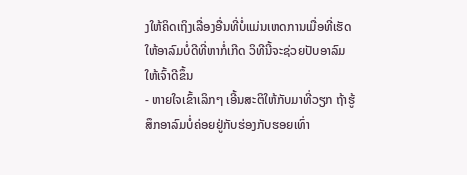ງໃຫ້ຄິດເຖິງເລື່ອງອື່ນທີ່ບໍ່ແມ່ນເຫດການເມື່ອທີ່ເຮັດໃຫ້ອາລົມບໍ່ດີທີ່ຫາກໍ່ເກີດ ວິທີນີ້ຈະຊ່ວຍປັບອາລົມໃຫ້ເຈົ້າດີຂຶ້ນ
- ຫາຍໃຈເຂົ້າເລິກໆ ເອີ້ນສະຕິໃຫ້ກັບມາທີ່ວຽກ ຖ້າຮູ້ສຶກອາລົມບໍ່ຄ່ອຍຢູ່ກັບຮ່ອງກັບຮອຍເທົ່າ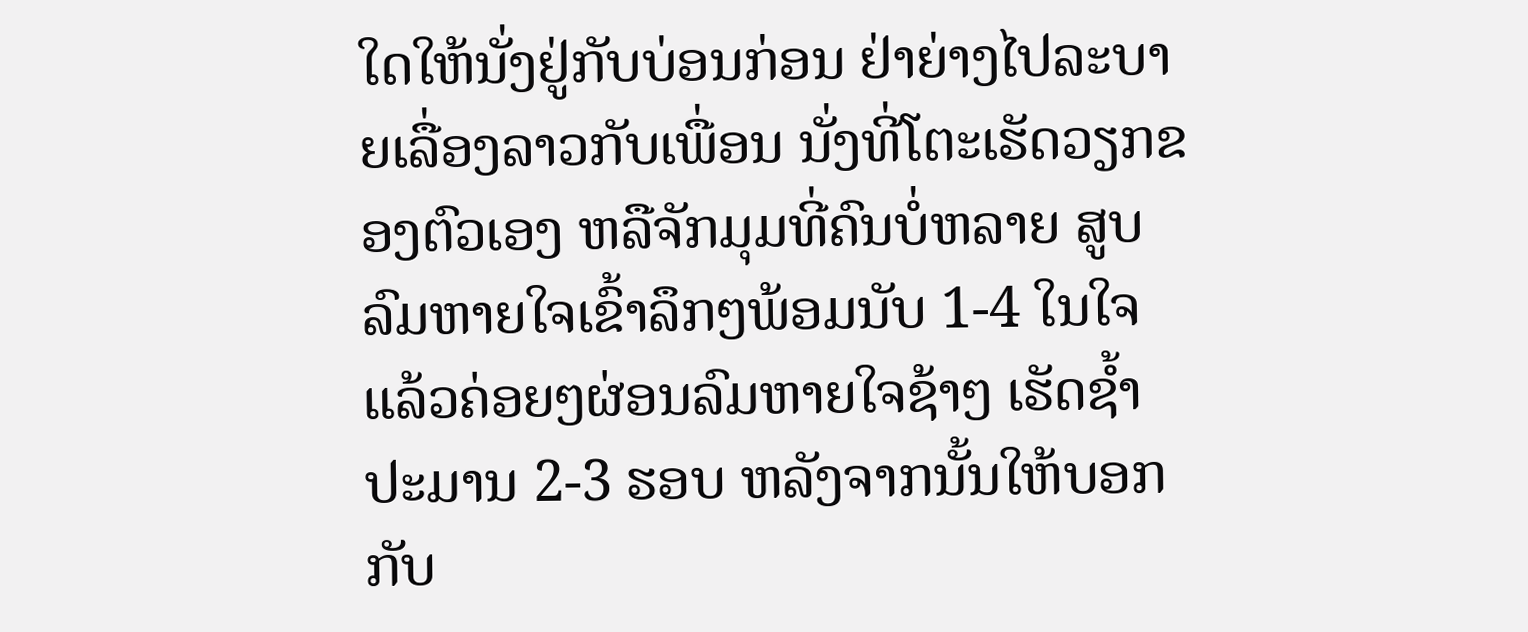ໃດໃຫ້ນັ່ງຢູ່ກັບບ່ອນກ່ອນ ຢ່າຍ່າງໄປລະບາຍເລື່ອງລາວກັບເພື່ອນ ນັ່ງທີ່ໂຕະເຮັດວຽກຂອງຕົວເອງ ຫລືຈັກມຸມທີ່ຄົນບໍ່ຫລາຍ ສູບລົມຫາຍໃຈເຂົ້າລຶກໆພ້ອມນັບ 1-4 ໃນໃຈແລ້ວຄ່ອຍໆຜ່ອນລົມຫາຍໃຈຊ້າໆ ເຮັດຊ້ຳປະມານ 2-3 ຮອບ ຫລັງຈາກນັ້ນໃຫ້ບອກກັບ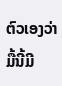ຕົວເອງວ່າມື້ນີ້ມີ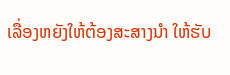ເລື່ອງຫຍັງໃຫ້ຕ້ອງສະສາງນຳ ໃຫ້ຮັບ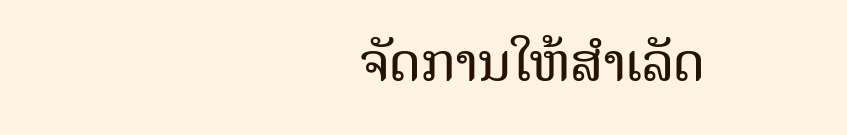ຈັດການໃຫ້ສຳເລັດ